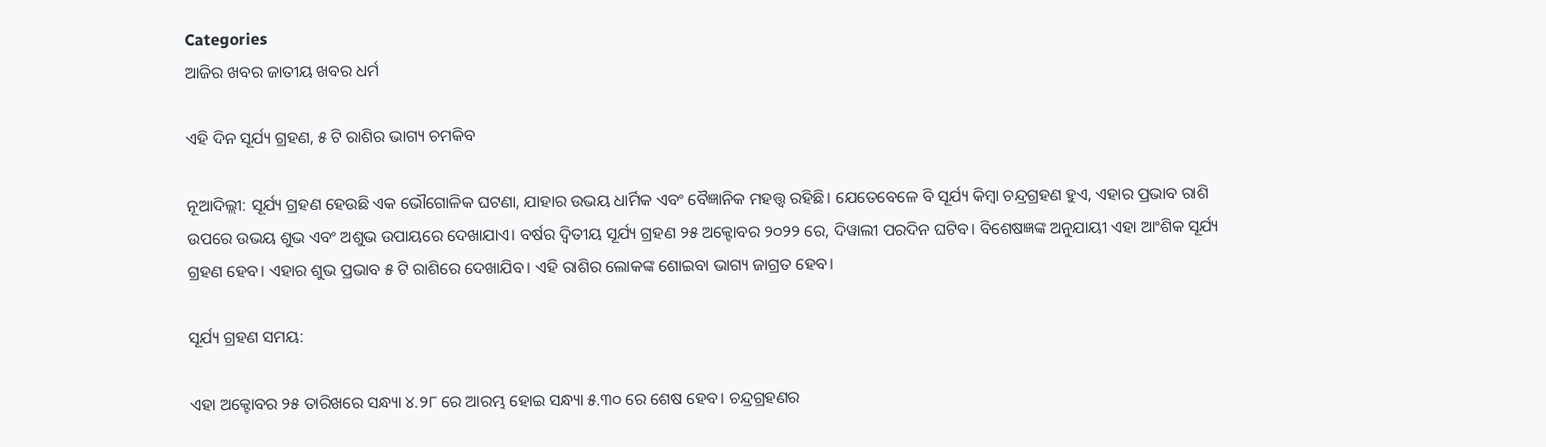Categories
ଆଜିର ଖବର ଜାତୀୟ ଖବର ଧର୍ମ

ଏହି ଦିନ ସୂର୍ଯ୍ୟ ଗ୍ରହଣ, ୫ ଟି ରାଶିର ଭାଗ୍ୟ ଚମକିବ

ନୂଆଦିଲ୍ଲୀ: ସୂର୍ଯ୍ୟ ଗ୍ରହଣ ହେଉଛି ଏକ ଭୌଗୋଳିକ ଘଟଣା, ଯାହାର ଉଭୟ ଧାର୍ମିକ ଏବଂ ବୈଜ୍ଞାନିକ ମହତ୍ତ୍ୱ ରହିଛି। ଯେତେବେଳେ ବି ସୂର୍ଯ୍ୟ କିମ୍ବା ଚନ୍ଦ୍ରଗ୍ରହଣ ହୁଏ, ଏହାର ପ୍ରଭାବ ରାଶି ଉପରେ ଉଭୟ ଶୁଭ ଏବଂ ଅଶୁଭ ଉପାୟରେ ଦେଖାଯାଏ। ବର୍ଷର ଦ୍ୱିତୀୟ ସୂର୍ଯ୍ୟ ଗ୍ରହଣ ୨୫ ଅକ୍ଟୋବର ୨୦୨୨ ରେ, ଦିୱାଲୀ ପରଦିନ ଘଟିବ। ବିଶେଷଜ୍ଞଙ୍କ ଅନୁଯାୟୀ ଏହା ଆଂଶିକ ସୂର୍ଯ୍ୟ ଗ୍ରହଣ ହେବ। ଏହାର ଶୁଭ ପ୍ରଭାବ ୫ ଟି ରାଶିରେ ଦେଖାଯିବ। ଏହି ରାଶିର ଲୋକଙ୍କ ଶୋଇବା ଭାଗ୍ୟ ଜାଗ୍ରତ ହେବ।

ସୂର୍ଯ୍ୟ ଗ୍ରହଣ ସମୟ:

ଏହା ଅକ୍ଟୋବର ୨୫ ତାରିଖରେ ସନ୍ଧ୍ୟା ୪.୨୮ ରେ ଆରମ୍ଭ ହୋଇ ସନ୍ଧ୍ୟା ୫.୩୦ ରେ ଶେଷ ହେବ। ଚନ୍ଦ୍ରଗ୍ରହଣର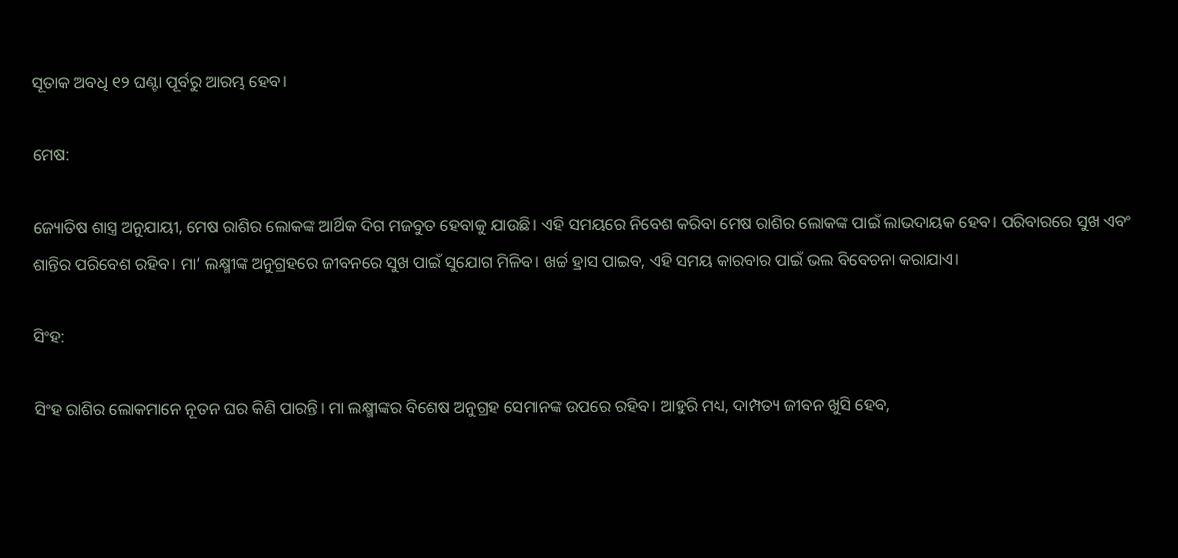ସୂତାକ ଅବଧି ୧୨ ଘଣ୍ଟା ପୂର୍ବରୁ ଆରମ୍ଭ ହେବ।

ମେଷ:

ଜ୍ୟୋତିଷ ଶାସ୍ତ୍ର ଅନୁଯାୟୀ, ମେଷ ରାଶିର ଲୋକଙ୍କ ଆର୍ଥିକ ଦିଗ ମଜବୁତ ହେବାକୁ ଯାଉଛି। ଏହି ସମୟରେ ନିବେଶ କରିବା ମେଷ ରାଶିର ଲୋକଙ୍କ ପାଇଁ ଲାଭଦାୟକ ହେବ। ପରିବାରରେ ସୁଖ ଏବଂ ଶାନ୍ତିର ପରିବେଶ ରହିବ। ମା’ ଲକ୍ଷ୍ମୀଙ୍କ ଅନୁଗ୍ରହରେ ଜୀବନରେ ସୁଖ ପାଇଁ ସୁଯୋଗ ମିଳିବ। ଖର୍ଚ୍ଚ ହ୍ରାସ ପାଇବ, ଏହି ସମୟ କାରବାର ପାଇଁ ଭଲ ବିବେଚନା କରାଯାଏ।

ସିଂହ:

ସିଂହ ରାଶିର ଲୋକମାନେ ନୂତନ ଘର କିଣି ପାରନ୍ତି। ମା ଲକ୍ଷ୍ମୀଙ୍କର ବିଶେଷ ଅନୁଗ୍ରହ ସେମାନଙ୍କ ଉପରେ ରହିବ। ଆହୁରି ମଧ୍ୟ, ଦାମ୍ପତ୍ୟ ଜୀବନ ଖୁସି ହେବ,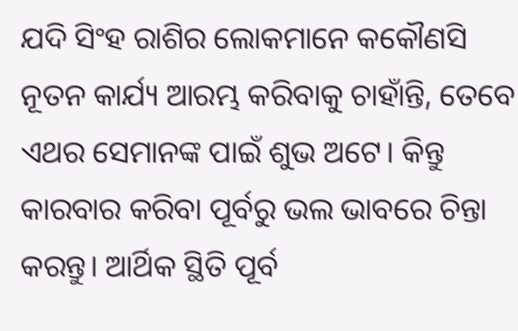ଯଦି ସିଂହ ରାଶିର ଲୋକମାନେ କକୌଣସି ନୂତନ କାର୍ଯ୍ୟ ଆରମ୍ଭ କରିବାକୁ ଚାହାଁନ୍ତି, ତେବେ ଏଥର ସେମାନଙ୍କ ପାଇଁ ଶୁଭ ଅଟେ। କିନ୍ତୁ କାରବାର କରିବା ପୂର୍ବରୁ ଭଲ ଭାବରେ ଚିନ୍ତା କରନ୍ତୁ। ଆର୍ଥିକ ସ୍ଥିତି ପୂର୍ବ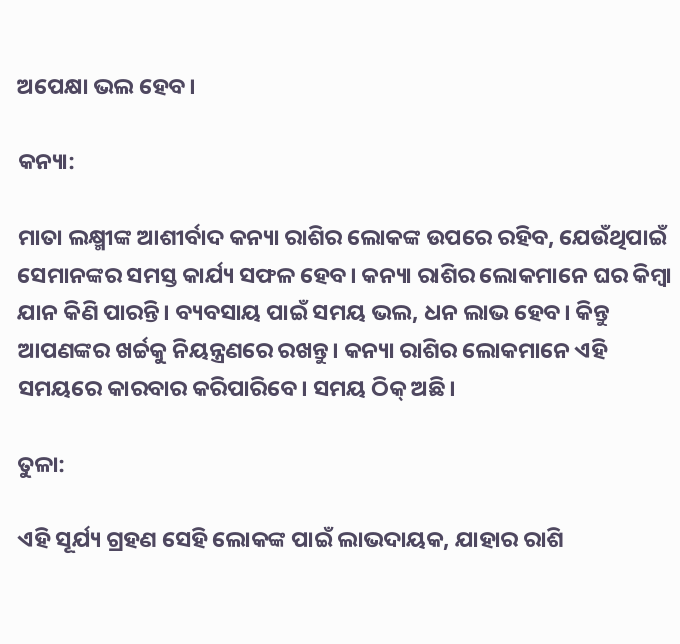ଅପେକ୍ଷା ଭଲ ହେବ।

କନ୍ୟା:

ମାତା ଲକ୍ଷ୍ମୀଙ୍କ ଆଶୀର୍ବାଦ କନ୍ୟା ରାଶିର ଲୋକଙ୍କ ଉପରେ ରହିବ, ଯେଉଁଥିପାଇଁ ସେମାନଙ୍କର ସମସ୍ତ କାର୍ଯ୍ୟ ସଫଳ ହେବ। କନ୍ୟା ରାଶିର ଲୋକମାନେ ଘର କିମ୍ବା ଯାନ କିଣି ପାରନ୍ତି। ବ୍ୟବସାୟ ପାଇଁ ସମୟ ଭଲ, ଧନ ଲାଭ ହେବ। କିନ୍ତୁ ଆପଣଙ୍କର ଖର୍ଚ୍ଚକୁ ନିୟନ୍ତ୍ରଣରେ ରଖନ୍ତୁ। କନ୍ୟା ରାଶିର ଲୋକମାନେ ଏହି ସମୟରେ କାରବାର କରିପାରିବେ। ସମୟ ଠିକ୍ ଅଛି।

ତୁଳା:

ଏହି ସୂର୍ଯ୍ୟ ଗ୍ରହଣ ସେହି ଲୋକଙ୍କ ପାଇଁ ଲାଭଦାୟକ, ଯାହାର ରାଶି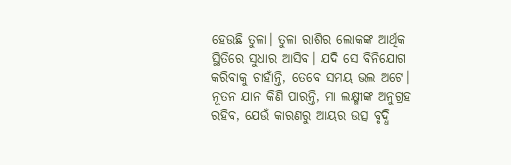ହେଉଛି ତୁଳା। ତୁଳା ରାଶିର ଲୋକଙ୍କ ଆର୍ଥିକ ସ୍ଥିତିରେ ସୁଧାର ଆସିବ। ଯଦି ସେ ବିନିଯୋଗ କରିବାକୁ ଚାହାଁନ୍ତି, ତେବେ ସମୟ ଭଲ ଅଟେ। ନୂତନ ଯାନ କିଣି ପାରନ୍ତି, ମା ଲକ୍ଷ୍ମୀଙ୍କ ଅନୁଗ୍ରହ ରହିବ, ଯେଉଁ କାରଣରୁ ଆୟର ଉତ୍ସ ବୃଦ୍ଧି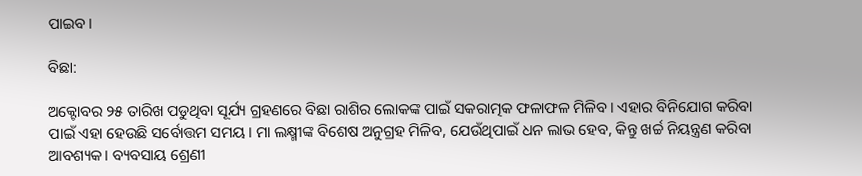ପାଇବ।

ବିଛା:

ଅକ୍ଟୋବର ୨୫ ତାରିଖ ପଡୁଥିବା ସୂର୍ଯ୍ୟ ଗ୍ରହଣରେ ବିଛା ରାଶିର ଲୋକଙ୍କ ପାଇଁ ସକରାତ୍ମକ ଫଳାଫଳ ମିଳିବ। ଏହାର ବିନିଯୋଗ କରିବା ପାଇଁ ଏହା ହେଉଛି ସର୍ବୋତ୍ତମ ସମୟ। ମା ଲକ୍ଷ୍ମୀଙ୍କ ବିଶେଷ ଅନୁଗ୍ରହ ମିଳିବ, ଯେଉଁଥିପାଇଁ ଧନ ଲାଭ ହେବ, କିନ୍ତୁ ଖର୍ଚ୍ଚ ନିୟନ୍ତ୍ରଣ କରିବା ଆବଶ୍ୟକ। ବ୍ୟବସାୟ ଶ୍ରେଣୀ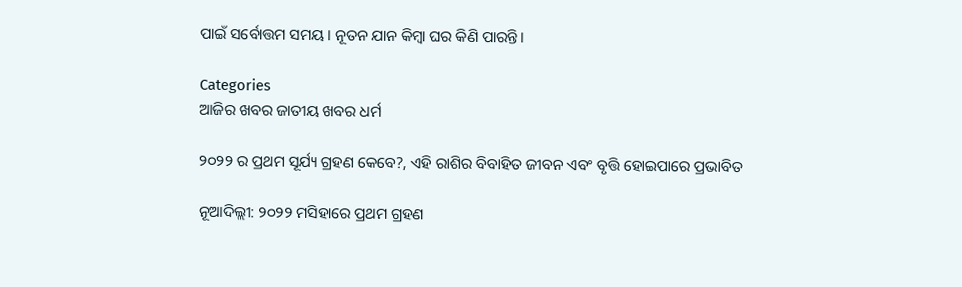ପାଇଁ ସର୍ବୋତ୍ତମ ସମୟ। ନୂତନ ଯାନ କିମ୍ବା ଘର କିଣି ପାରନ୍ତି।

Categories
ଆଜିର ଖବର ଜାତୀୟ ଖବର ଧର୍ମ

୨୦୨୨ ର ପ୍ରଥମ ସୂର୍ଯ୍ୟ ଗ୍ରହଣ କେବେ?, ଏହି ରାଶିର ବିବାହିତ ଜୀବନ ଏବଂ ବୃତ୍ତି ହୋଇପାରେ ପ୍ରଭାବିତ

ନୂଆଦିଲ୍ଲୀ: ୨୦୨୨ ମସିହାରେ ପ୍ରଥମ ଗ୍ରହଣ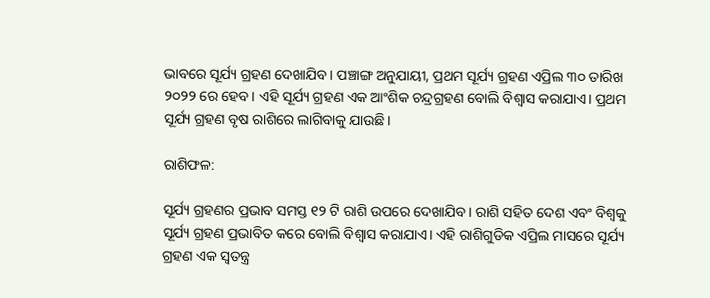ଭାବରେ ସୂର୍ଯ୍ୟ ଗ୍ରହଣ ଦେଖାଯିବ। ପଞ୍ଚାଙ୍ଗ ଅନୁଯାୟୀ, ପ୍ରଥମ ସୂର୍ଯ୍ୟ ଗ୍ରହଣ ଏପ୍ରିଲ ୩୦ ତାରିଖ ୨୦୨୨ ରେ ହେବ। ଏହି ସୂର୍ଯ୍ୟ ଗ୍ରହଣ ଏକ ଆଂଶିକ ଚନ୍ଦ୍ରଗ୍ରହଣ ବୋଲି ବିଶ୍ୱାସ କରାଯାଏ। ପ୍ରଥମ ସୂର୍ଯ୍ୟ ଗ୍ରହଣ ବୃଷ ରାଶିରେ ଲାଗିବାକୁ ଯାଉଛି।

ରାଶିଫଳ:

ସୂର୍ଯ୍ୟ ଗ୍ରହଣର ପ୍ରଭାବ ସମସ୍ତ ୧୨ ଟି ରାଶି ଉପରେ ଦେଖାଯିବ। ରାଶି ସହିତ ଦେଶ ଏବଂ ବିଶ୍ୱକୁ ସୂର୍ଯ୍ୟ ଗ୍ରହଣ ପ୍ରଭାବିତ କରେ ବୋଲି ବିଶ୍ୱାସ କରାଯାଏ। ଏହି ରାଶିଗୁଡିକ ଏପ୍ରିଲ ମାସରେ ସୂର୍ଯ୍ୟ ଗ୍ରହଣ ଏକ ସ୍ୱତନ୍ତ୍ର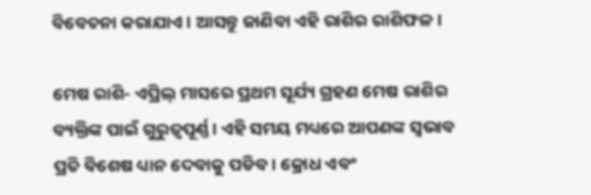ବିବେଚନା କରାଯାଏ। ଆସନ୍ତୁ ଜାଣିବା ଏହି ରାଶିର ରାଶିଫଳ।

ମେଷ ରାଶି- ଏପ୍ରିଲ୍ ମାସରେ ପ୍ରଥମ ସୂର୍ଯ୍ୟ ଗ୍ରହଣ ମେଷ ରାଶିର ବ୍ୟକ୍ତିଙ୍କ ପାଇଁ ଗୁରୁତ୍ୱପୂର୍ଣ୍ଣ। ଏହି ସମୟ ମଧ୍ୟରେ ଆପଣଙ୍କ ସ୍ଵଭାବ ପ୍ରତି ବିଶେଷ ଧ୍ୟାନ ଦେବାକୁ ପଡିବ। କ୍ରୋଧ ଏବଂ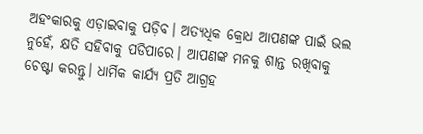ଅହଂକାରକୁ ଏଡ଼ାଇବାକୁ ପଡ଼ିବ। ଅତ୍ୟଧିକ କ୍ରୋଧ ଆପଣଙ୍କ ପାଇଁ ଭଲ ନୁହେଁ, କ୍ଷତି ସହିବାକୁ ପଡିପାରେ। ଆପଣଙ୍କ ମନକୁ ଶାନ୍ତ ରଖିବାକୁ ଚେଷ୍ଟା କରନ୍ତୁ। ଧାର୍ମିକ କାର୍ଯ୍ୟ ପ୍ରତି ଆଗ୍ରହ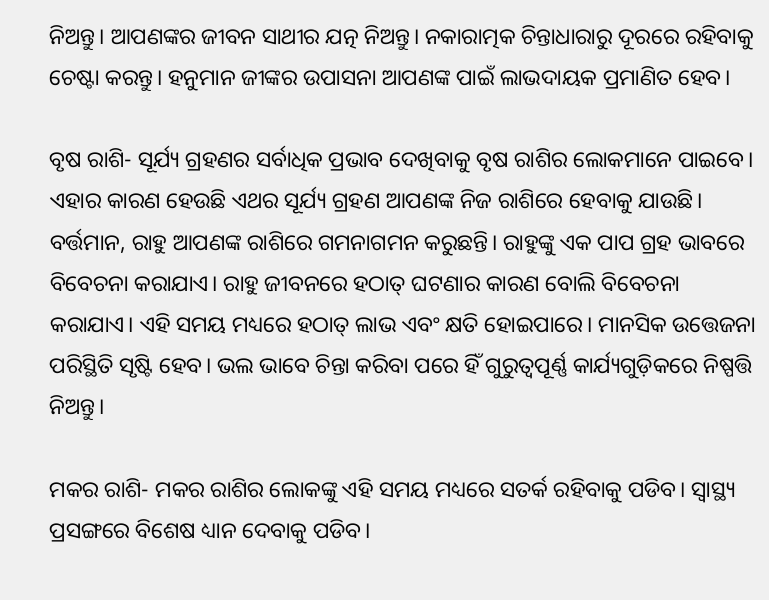ନିଅନ୍ତୁ। ଆପଣଙ୍କର ଜୀବନ ସାଥୀର ଯତ୍ନ ନିଅନ୍ତୁ। ନକାରାତ୍ମକ ଚିନ୍ତାଧାରାରୁ ଦୂରରେ ରହିବାକୁ ଚେଷ୍ଟା କରନ୍ତୁ। ହନୁମାନ ଜୀଙ୍କର ଉପାସନା ଆପଣଙ୍କ ପାଇଁ ଲାଭଦାୟକ ପ୍ରମାଣିତ ହେବ।

ବୃଷ ରାଶି- ସୂର୍ଯ୍ୟ ଗ୍ରହଣର ସର୍ବାଧିକ ପ୍ରଭାବ ଦେଖିବାକୁ ବୃଷ ରାଶିର ଲୋକମାନେ ପାଇବେ। ଏହାର କାରଣ ହେଉଛି ଏଥର ସୂର୍ଯ୍ୟ ଗ୍ରହଣ ଆପଣଙ୍କ ନିଜ ରାଶିରେ ହେବାକୁ ଯାଉଛି। ବର୍ତ୍ତମାନ, ରାହୁ ଆପଣଙ୍କ ରାଶିରେ ଗମନାଗମନ କରୁଛନ୍ତି। ରାହୁଙ୍କୁ ଏକ ପାପ ଗ୍ରହ ଭାବରେ ବିବେଚନା କରାଯାଏ। ରାହୁ ଜୀବନରେ ହଠାତ୍ ଘଟଣାର କାରଣ ବୋଲି ବିବେଚନା କରାଯାଏ। ଏହି ସମୟ ମଧ୍ୟରେ ହଠାତ୍ ଲାଭ ଏବଂ କ୍ଷତି ହୋଇପାରେ। ମାନସିକ ଉତ୍ତେଜନା ପରିସ୍ଥିତି ସୃଷ୍ଟି ହେବ। ଭଲ ଭାବେ ଚିନ୍ତା କରିବା ପରେ ହିଁ ଗୁରୁତ୍ୱପୂର୍ଣ୍ଣ କାର୍ଯ୍ୟଗୁଡ଼ିକରେ ନିଷ୍ପତ୍ତି ନିଅନ୍ତୁ।

ମକର ରାଶି- ମକର ରାଶିର ଲୋକଙ୍କୁ ଏହି ସମୟ ମଧ୍ୟରେ ସତର୍କ ରହିବାକୁ ପଡିବ। ସ୍ୱାସ୍ଥ୍ୟ ପ୍ରସଙ୍ଗରେ ବିଶେଷ ଧ୍ୟାନ ଦେବାକୁ ପଡିବ।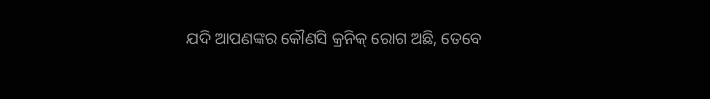ଯଦି ଆପଣଙ୍କର କୌଣସି କ୍ରନିକ୍ ରୋଗ ଅଛି, ତେବେ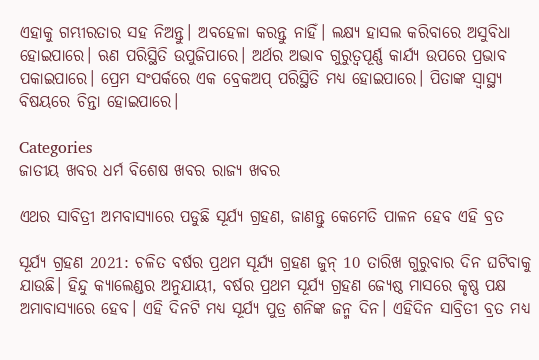ଏହାକୁ ଗମ୍ଭୀରତାର ସହ ନିଅନ୍ତୁ। ଅବହେଳା କରନ୍ତୁ ନାହିଁ। ଲକ୍ଷ୍ୟ ହାସଲ କରିବାରେ ଅସୁବିଧା ହୋଇପାରେ। ଋଣ ପରିସ୍ଥିତି ଉପୁଜିପାରେ। ଅର୍ଥର ଅଭାବ ଗୁରୁତ୍ୱପୂର୍ଣ୍ଣ କାର୍ଯ୍ୟ ଉପରେ ପ୍ରଭାବ ପକାଇପାରେ। ପ୍ରେମ ସଂପର୍କରେ ଏକ ବ୍ରେକଅପ୍ ପରିସ୍ଥିତି ମଧ୍ୟ ହୋଇପାରେ। ପିତାଙ୍କ ସ୍ୱାସ୍ଥ୍ୟ ବିଷୟରେ ଚିନ୍ତା ହୋଇପାରେ।

Categories
ଜାତୀୟ ଖବର ଧର୍ମ ବିଶେଷ ଖବର ରାଜ୍ୟ ଖବର

ଏଥର ସାବିତ୍ରୀ ଅମବାସ୍ୟାରେ ପଡୁଛି ସୂର୍ଯ୍ୟ ଗ୍ରହଣ, ଜାଣନ୍ତୁ କେମେତି ପାଳନ ହେବ ଏହି ବ୍ରତ

ସୂର୍ଯ୍ୟ ଗ୍ରହଣ 2021: ଚଳିତ ବର୍ଷର ପ୍ରଥମ ସୂର୍ଯ୍ୟ ଗ୍ରହଣ ଜୁନ୍ 10 ତାରିଖ ଗୁରୁବାର ଦିନ ଘଟିବାକୁ ଯାଉଛି। ହିନ୍ଦୁ କ୍ୟାଲେଣ୍ଡର ଅନୁଯାୟୀ, ବର୍ଷର ପ୍ରଥମ ସୂର୍ଯ୍ୟ ଗ୍ରହଣ ଜ୍ୟେଷ୍ଠ ମାସରେ କୃଷ୍ଣ ପକ୍ଷ ଅମାବାସ୍ୟାରେ ହେବ। ଏହି ଦିନଟି ମଧ୍ୟ ସୂର୍ଯ୍ୟ ପୁତ୍ର ଶନିଙ୍କ ଜନ୍ମ ଦିନ। ଏହିଦିନ ସାବ୍ରିତୀ ବ୍ରତ ମଧ୍ୟ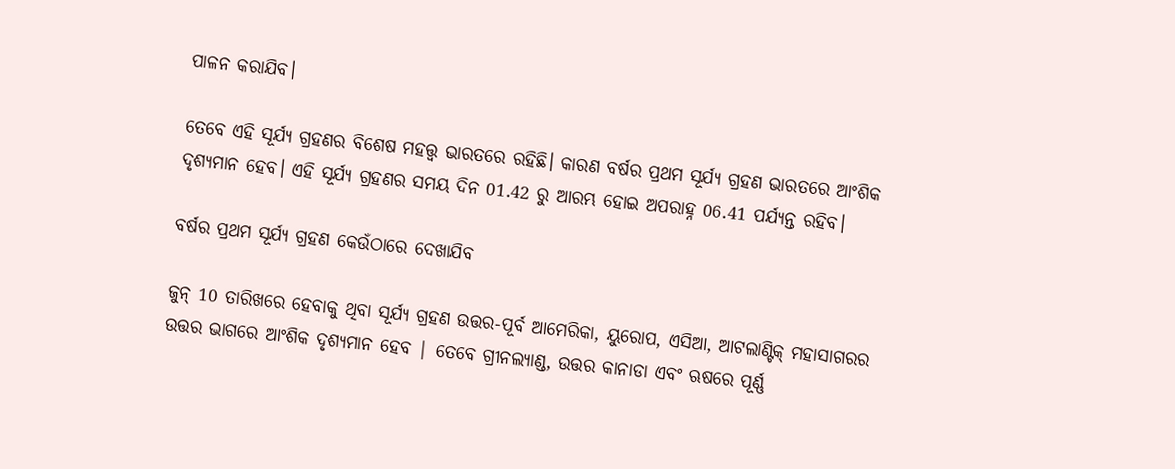ପାଳନ କରାଯିବ।

ତେବେ ଏହି ସୂର୍ଯ୍ୟ ଗ୍ରହଣର ବିଶେଷ ମହତ୍ତ୍ୱ ଭାରତରେ ରହିଛି। କାରଣ ବର୍ଷର ପ୍ରଥମ ସୂର୍ଯ୍ୟ ଗ୍ରହଣ ଭାରତରେ ଆଂଶିକ ଦୃଶ୍ୟମାନ ହେବ। ଏହି ସୂର୍ଯ୍ୟ ଗ୍ରହଣର ସମୟ ଦିନ 01.42 ରୁ ଆରମ୍ଭ ହୋଇ ଅପରାହ୍ନ 06.41 ପର୍ଯ୍ୟନ୍ତ ରହିବ।

ବର୍ଷର ପ୍ରଥମ ସୂର୍ଯ୍ୟ ଗ୍ରହଣ କେଉଁଠାରେ ଦେଖାଯିବ

ଜୁନ୍ 10 ତାରିଖରେ ହେବାକୁ ଥିବା ସୂର୍ଯ୍ୟ ଗ୍ରହଣ ଉତ୍ତର-ପୂର୍ବ ଆମେରିକା, ୟୁରୋପ, ଏସିଆ, ଆଟଲାଣ୍ଟିକ୍ ମହାସାଗରର ଉତ୍ତର ଭାଗରେ ଆଂଶିକ ଦୃଶ୍ୟମାନ ହେବ | ତେବେ ଗ୍ରୀନଲ୍ୟାଣ୍ଡ, ଉତ୍ତର କାନାଡା ଏବଂ ଋଷରେ ପୂର୍ଣ୍ଣ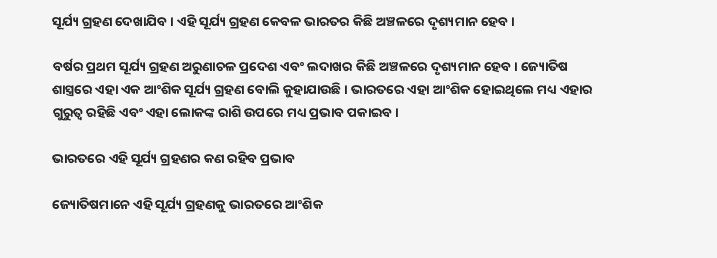ସୂର୍ଯ୍ୟ ଗ୍ରହଣ ଦେଖାଯିବ। ଏହି ସୂର୍ଯ୍ୟ ଗ୍ରହଣ କେବଳ ଭାରତର କିଛି ଅଞ୍ଚଳରେ ଦୃଶ୍ୟମାନ ହେବ।

ବର୍ଷର ପ୍ରଥମ ସୂର୍ଯ୍ୟ ଗ୍ରହଣ ଅରୁଣାଚଳ ପ୍ରଦେଶ ଏବଂ ଲଦାଖର କିଛି ଅଞ୍ଚଳରେ ଦୃଶ୍ୟମାନ ହେବ। ଜ୍ୟୋତିଷ ଶାସ୍ତ୍ରରେ ଏହା ଏକ ଆଂଶିକ ସୂର୍ଯ୍ୟ ଗ୍ରହଣ ବୋଲି କୁହାଯାଉଛି। ଭାରତରେ ଏହା ଆଂଶିକ ହୋଇଥିଲେ ମଧ୍ୟ ଏହାର ଗୁରୁତ୍ୱ ରହିଛି ଏବଂ ଏହା ଲୋକଙ୍କ ରାଶି ଉପରେ ମଧ୍ୟ ପ୍ରଭାବ ପକାଇବ।

ଭାରତରେ ଏହି ସୂର୍ଯ୍ୟ ଗ୍ରହଣର କଣ ରହିବ ପ୍ରଭାବ

ଜ୍ୟୋତିଷମାନେ ଏହି ସୂର୍ଯ୍ୟ ଗ୍ରହଣକୁ ଭାରତରେ ଆଂଶିକ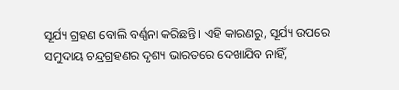ସୂର୍ଯ୍ୟ ଗ୍ରହଣ ବୋଲି ବର୍ଣ୍ଣନା କରିଛନ୍ତି। ଏହି କାରଣରୁ, ସୂର୍ଯ୍ୟ ଉପରେ ସମୁଦାୟ ଚନ୍ଦ୍ରଗ୍ରହଣର ଦୃଶ୍ୟ ଭାରତରେ ଦେଖାଯିବ ନାହିଁ,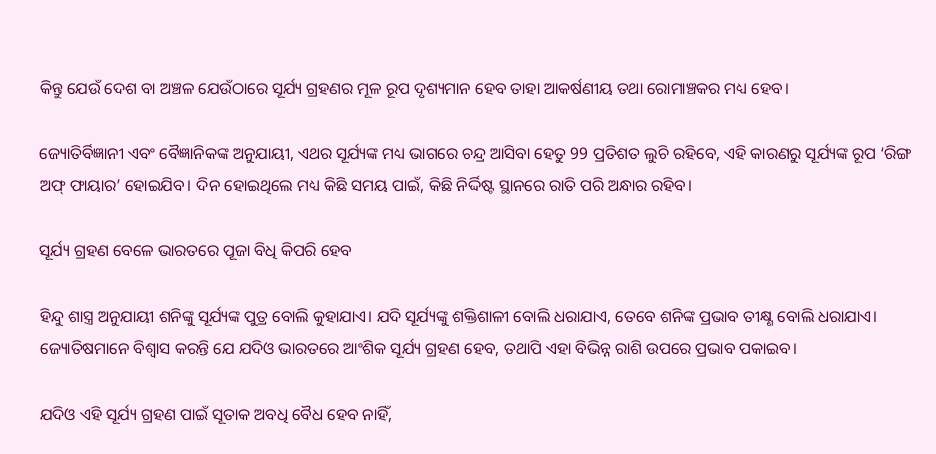କିନ୍ତୁ ଯେଉଁ ଦେଶ ବା ଅଞ୍ଚଳ ଯେଉଁଠାରେ ସୂର୍ଯ୍ୟ ଗ୍ରହଣର ମୂଳ ରୂପ ଦୃଶ୍ୟମାନ ହେବ ତାହା ଆକର୍ଷଣୀୟ ତଥା ରୋମାଞ୍ଚକର ମଧ୍ୟ ହେବ।

ଜ୍ୟୋତିର୍ବିଜ୍ଞାନୀ ଏବଂ ବୈଜ୍ଞାନିକଙ୍କ ଅନୁଯାୟୀ, ଏଥର ସୂର୍ଯ୍ୟଙ୍କ ମଧ୍ୟ ଭାଗରେ ଚନ୍ଦ୍ର ଆସିବା ହେତୁ 99 ପ୍ରତିଶତ ଲୁଚି ରହିବେ, ଏହି କାରଣରୁ ସୂର୍ଯ୍ୟଙ୍କ ରୂପ ‘ରିଙ୍ଗ ଅଫ୍ ଫାୟାର’ ହୋଇଯିବ। ଦିନ ହୋଇଥିଲେ ମଧ୍ୟ କିଛି ସମୟ ପାଇଁ, କିଛି ନିର୍ଦ୍ଦିଷ୍ଟ ସ୍ଥାନରେ ରାତି ପରି ଅନ୍ଧାର ରହିବ।

ସୂର୍ଯ୍ୟ ଗ୍ରହଣ ବେଳେ ଭାରତରେ ପୂଜା ବିଧି କିପରି ହେବ

ହିନ୍ଦୁ ଶାସ୍ତ୍ର ଅନୁଯାୟୀ ଶନିଙ୍କୁ ସୂର୍ଯ୍ୟଙ୍କ ପୁତ୍ର ବୋଲି କୁହାଯାଏ। ଯଦି ସୂର୍ଯ୍ୟଙ୍କୁ ଶକ୍ତିଶାଳୀ ବୋଲି ଧରାଯାଏ, ତେବେ ଶନିଙ୍କ ପ୍ରଭାବ ତୀକ୍ଷ୍ଣ ବୋଲି ଧରାଯାଏ।  ଜ୍ୟୋତିଷମାନେ ବିଶ୍ବାସ କରନ୍ତି ଯେ ଯଦିଓ ଭାରତରେ ଆଂଶିକ ସୂର୍ଯ୍ୟ ଗ୍ରହଣ ହେବ, ତଥାପି ଏହା ବିଭିନ୍ନ ରାଶି ଉପରେ ପ୍ରଭାବ ପକାଇବ।

ଯଦିଓ ଏହି ସୂର୍ଯ୍ୟ ଗ୍ରହଣ ପାଇଁ ସୂତାକ ଅବଧି ବୈଧ ହେବ ନାହିଁ,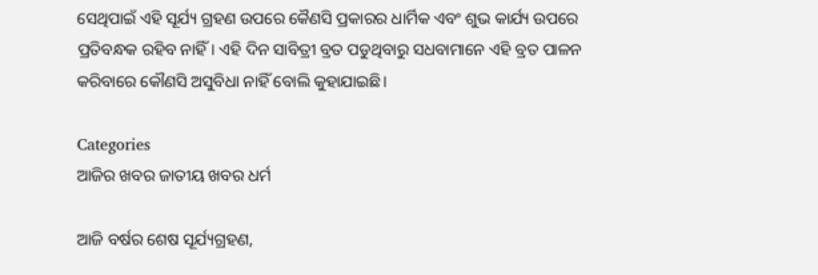ସେଥିପାଇଁ ଏହି ସୂର୍ଯ୍ୟ ଗ୍ରହଣ ଉପରେ କୈଣସି ପ୍ରକାରର ଧାର୍ମିକ ଏବଂ ଶୁଭ କାର୍ଯ୍ୟ ଉପରେ ପ୍ରତିବନ୍ଧକ ରହିବ ନାହିଁ। ଏହି ଦିନ ସାବିତ୍ରୀ ବ୍ରତ ପଡୁଥିବାରୁ ସଧବାମାନେ ଏହି ବ୍ରତ ପାଳନ କରିବାରେ କୌଣସି ଅସୁବିଧା ନାହିଁ ବୋଲି କୁହାଯାଇଛି।

Categories
ଆଜିର ଖବର ଜାତୀୟ ଖବର ଧର୍ମ

ଆଜି ବର୍ଷର ଶେଷ ସୂର୍ଯ୍ୟଗ୍ରହଣ,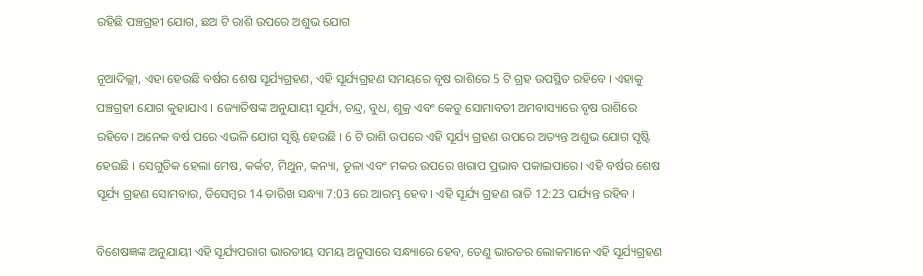ରହିଛି ପଞ୍ଚଗ୍ରହୀ ଯୋଗ, ଛଅ ଟି ରାଶି ଉପରେ ଅଶୁଭ ଯୋଗ

ନୂଆଦିଲ୍ଲୀ, ଏହା ହେଉଛି ବର୍ଷର ଶେଷ ସୂର୍ଯ୍ୟଗ୍ରହଣ, ଏହି ସୂର୍ଯ୍ୟଗ୍ରହଣ ସମୟରେ ବୃଷ ରାଶିରେ 5 ଟି ଗ୍ରହ ଉପସ୍ଥିତ ରହିବେ । ଏହାକୁ ପଞ୍ଚଗ୍ରହୀ ଯୋଗ କୁହାଯାଏ । ଜ୍ୟୋତିଷଙ୍କ ଅନୁଯାୟୀ ସୂର୍ଯ୍ୟ, ଚନ୍ଦ୍ର, ବୁଧ, ଶୁକ୍ର ଏବଂ କେତୁ ସୋମାବତୀ ଅମବାସ୍ୟାରେ ବୃଷ ରାଶିରେ ରହିବେ। ଅନେକ ବର୍ଷ ପରେ ଏଭଳି ଯୋଗ ସୃଷ୍ଟି ହେଉଛି । 6 ଟି ରାଶି ଉପରେ ଏହି ସୂର୍ଯ୍ୟ ଗ୍ରହଣ ଉପରେ ଅତ୍ୟନ୍ତ ଅଶୁଭ ଯୋଗ ସୃଷ୍ଟି ହେଉଛି । ସେଗୁଡିକ ହେଲା ମେଷ, କର୍କଟ, ମିଥୁନ, କନ୍ୟା, ତୂଳା ଏବଂ ମକର ଉପରେ ଖରାପ ପ୍ରଭାବ ପକାଇପାରେ। ଏହି ବର୍ଷର ଶେଷ ସୂର୍ଯ୍ୟ ଗ୍ରହଣ ସୋମବାର, ଡିସେମ୍ବର 14 ତାରିଖ ସନ୍ଧ୍ୟା 7:03 ରେ ଆରମ୍ଭ ହେବ । ଏହି ସୂର୍ଯ୍ୟ ଗ୍ରହଣ ରାତି 12:23 ପର୍ଯ୍ୟନ୍ତ ରହିବ ।

ବିଶେଷଜ୍ଞଙ୍କ ଅନୁଯାୟୀ ଏହି ସୂର୍ଯ୍ୟପରାଗ ଭାରତୀୟ ସମୟ ଅନୁସାରେ ସନ୍ଧ୍ୟାରେ ହେବ, ତେଣୁ ଭାରତର ଲୋକମାନେ ଏହି ସୂର୍ଯ୍ୟଗ୍ରହଣ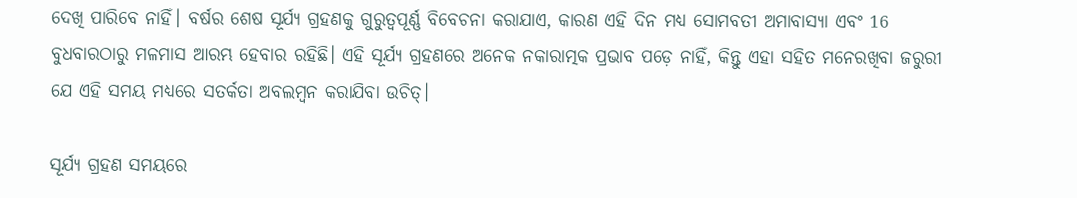ଦେଖି ପାରିବେ ନାହିଁ। ବର୍ଷର ଶେଷ ସୂର୍ଯ୍ୟ ଗ୍ରହଣକୁ ଗୁରୁତ୍ୱପୂର୍ଣ୍ଣ ବିବେଚନା କରାଯାଏ, କାରଣ ଏହି ଦିନ ମଧ୍ୟ ସୋମବତୀ ଅମାବାସ୍ୟା ଏବଂ 16 ବୁଧବାରଠାରୁ ମଳମାସ ଆରମ୍ଭ ହେବାର ରହିଛି। ଏହି ସୂର୍ଯ୍ୟ ଗ୍ରହଣରେ ଅନେକ ନକାରାତ୍ମକ ପ୍ରଭାବ ପଡ଼େ ନାହିଁ, କିନ୍ତୁ ଏହା ସହିତ ମନେରଖିବା ଜରୁରୀ ଯେ ଏହି ସମୟ ମଧ୍ୟରେ ସତର୍କତା ଅବଲମ୍ବନ କରାଯିବା ଉଚିତ୍।

ସୂର୍ଯ୍ୟ ଗ୍ରହଣ ସମୟରେ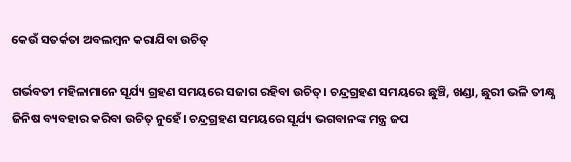କେଉଁ ସତର୍କତା ଅବଲମ୍ବନ କରାଯିବା ଉଚିତ୍

ଗର୍ଭବତୀ ମହିଳାମାନେ ସୂର୍ଯ୍ୟ ଗ୍ରହଣ ସମୟରେ ସଜାଗ ରହିବା ଉଚିତ୍। ଚନ୍ଦ୍ରଗ୍ରହଣ ସମୟରେ ଛୁଞ୍ଚି, ଖଣ୍ଡା, ଛୁରୀ ଭଳି ତୀକ୍ଷ୍ଣ ଜିନିଷ ବ୍ୟବହାର କରିବା ଉଚିତ୍ ନୁହେଁ। ଚନ୍ଦ୍ରଗ୍ରହଣ ସମୟରେ ସୂର୍ଯ୍ୟ ଭଗବାନଙ୍କ ମନ୍ତ୍ର ଜପ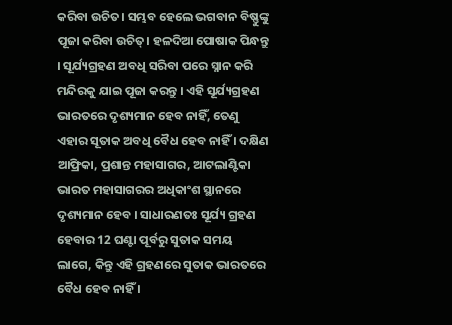କରିବା ଉଚିତ। ସମ୍ଭବ ହେଲେ ଭଗବାନ ବିଷ୍ଣୁଙ୍କୁ ପୂଜା କରିବା ଉଚିତ୍। ହଳଦିଆ ପୋଷାକ ପିନ୍ଧନ୍ତୁ । ସୂର୍ଯ୍ୟଗ୍ରହଣ ଅବଧି ସରିବା ପରେ ସ୍ନାନ କରି ମନ୍ଦିରକୁ ଯାଇ ପୂଜା କରନ୍ତୁ । ଏହି ସୂର୍ଯ୍ୟଗ୍ରହଣ ଭାରତରେ ଦୃଶ୍ୟମାନ ହେବ ନାହିଁ, ତେଣୁ ଏହାର ସୂତାକ ଅବଧି ବୈଧ ହେବ ନାହିଁ । ଦକ୍ଷିଣ ଆଫ୍ରିକା, ପ୍ରଶାନ୍ତ ମହାସାଗର, ଆଟଲାଣ୍ଟିକା ଭାରତ ମହାସାଗରର ଅଧିକାଂଶ ସ୍ଥାନରେ ଦୃଶ୍ୟମାନ ହେବ । ସାଧାରଣତଃ ସୂର୍ଯ୍ୟ ଗ୍ରହଣ ହେବାର 12 ଘଣ୍ଟା ପୂର୍ବରୁ ସୁତାକ ସମୟ ଲାଗେ, କିନ୍ତୁ ଏହି ଗ୍ରହଣରେ ସୁତାକ ଭାରତରେ ବୈଧ ହେବ ନାହିଁ ।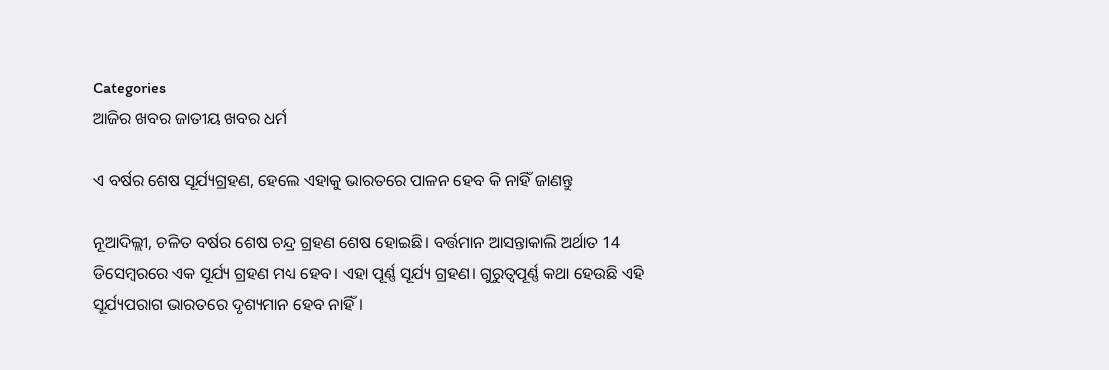Categories
ଆଜିର ଖବର ଜାତୀୟ ଖବର ଧର୍ମ

ଏ ବର୍ଷର ଶେଷ ସୂର୍ଯ୍ୟଗ୍ରହଣ, ହେଲେ ଏହାକୁ ଭାରତରେ ପାଳନ ହେବ କି ନାହିଁ ଜାଣନ୍ତୁ

ନୂଆଦିଲ୍ଲୀ, ଚଳିତ ବର୍ଷର ଶେଷ ଚନ୍ଦ୍ର ଗ୍ରହଣ ଶେଷ ହୋଇଛି। ବର୍ତ୍ତମାନ ଆସନ୍ତାକାଲି ଅର୍ଥାତ 14 ଡିସେମ୍ବରରେ ଏକ ସୂର୍ଯ୍ୟ ଗ୍ରହଣ ମଧ୍ୟ ହେବ। ଏହା ପୂର୍ଣ୍ଣ ସୂର୍ଯ୍ୟ ଗ୍ରହଣ। ଗୁରୁତ୍ୱପୂର୍ଣ୍ଣ କଥା ହେଉଛି ଏହି ସୂର୍ଯ୍ୟପରାଗ ଭାରତରେ ଦୃଶ୍ୟମାନ ହେବ ନାହିଁ।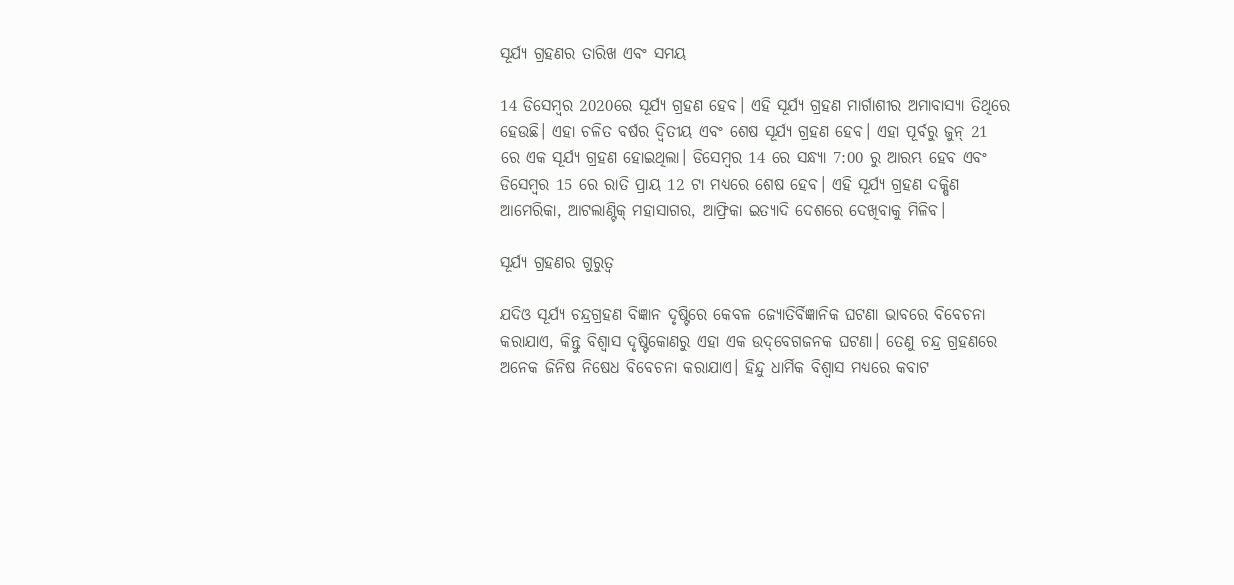ସୂର୍ଯ୍ୟ ଗ୍ରହଣର ତାରିଖ ଏବଂ ସମୟ

14 ଡିସେମ୍ବର 2020ରେ ସୂର୍ଯ୍ୟ ଗ୍ରହଣ ହେବ। ଏହି ସୂର୍ଯ୍ୟ ଗ୍ରହଣ ମାର୍ଗାଶୀର ଅମାବାସ୍ୟା ତିଥିରେ ହେଉଛି। ଏହା ଚଳିତ ବର୍ଷର ଦ୍ୱିତୀୟ ଏବଂ ଶେଷ ସୂର୍ଯ୍ୟ ଗ୍ରହଣ ହେବ। ଏହା ପୂର୍ବରୁ ଜୁନ୍ 21 ରେ ଏକ ସୂର୍ଯ୍ୟ ଗ୍ରହଣ ହୋଇଥିଲା। ଡିସେମ୍ବର 14 ରେ ସନ୍ଧ୍ୟା 7:00 ରୁ ଆରମ୍ଭ ହେବ ଏବଂ ଡିସେମ୍ବର 15 ରେ ରାତି ପ୍ରାୟ 12 ଟା ମଧ୍ୟରେ ଶେଷ ହେବ। ଏହି ସୂର୍ଯ୍ୟ ଗ୍ରହଣ ଦକ୍ଷିଣ ଆମେରିକା, ଆଟଲାଣ୍ଟିକ୍ ମହାସାଗର, ଆଫ୍ରିକା ଇତ୍ୟାଦି ଦେଶରେ ଦେଖିବାକୁ ମିଳିବ।

ସୂର୍ଯ୍ୟ ଗ୍ରହଣର ଗୁରୁତ୍ୱ

ଯଦିଓ ସୂର୍ଯ୍ୟ ଚନ୍ଦ୍ରଗ୍ରହଣ ବିଜ୍ଞାନ ଦୃଷ୍ଟିରେ କେବଳ ଜ୍ୟୋତିର୍ବିଜ୍ଞାନିକ ଘଟଣା ଭାବରେ ବିବେଚନା କରାଯାଏ, କିନ୍ତୁ ବିଶ୍ୱାସ ଦୃଷ୍ଟିକୋଣରୁ ଏହା ଏକ ଉଦ୍‌ବେଗଜନକ ଘଟଣା। ତେଣୁ ଚନ୍ଦ୍ର ଗ୍ରହଣରେ ଅନେକ ଜିନିଷ ନିଷେଧ ବିବେଚନା କରାଯାଏ। ହିନ୍ଦୁ ଧାର୍ମିକ ବିଶ୍ୱାସ ମଧ୍ୟରେ କବାଟ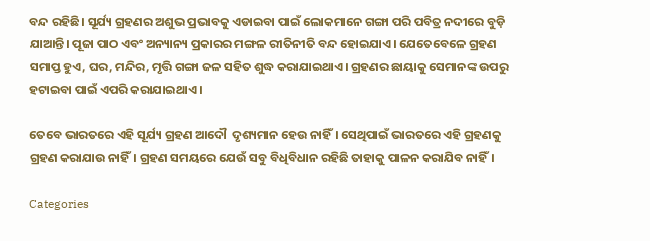ବନ୍ଦ ରହିଛି। ସୂର୍ଯ୍ୟ ଗ୍ରହଣର ଅଶୁଭ ପ୍ରଭାବକୁ ଏଡାଇବା ପାଇଁ ଲୋକମାନେ ଗଙ୍ଗା ପରି ପବିତ୍ର ନଦୀରେ ବୁଡ଼ି ଯାଆନ୍ତି। ପୂଜା ପାଠ ଏବଂ ଅନ୍ୟାନ୍ୟ ପ୍ରକାରର ମଙ୍ଗଳ ରୀତିନୀତି ବନ୍ଦ ହୋଇଯାଏ। ଯେତେବେଳେ ଗ୍ରହଣ ସମାପ୍ତ ହୁଏ, ଘର, ମନ୍ଦିର, ମୃତ୍ତି ଗଙ୍ଗା ଜଳ ସହିତ ଶୁଦ୍ଧ କରାଯାଇଥାଏ। ଗ୍ରହଣର ଛାୟାକୁ ସେମାନଙ୍କ ଉପରୁ ହଟାଇବା ପାଇଁ ଏପରି କରାଯାଇଥାଏ ।

ତେବେ ଭାରତରେ ଏହି ସୂର୍ଯ୍ୟ ଗ୍ରହଣ ଆଦୌ  ଦୃଶ୍ୟମାନ ହେଉ ନାହିଁ। ସେଥିପାଇଁ ଭାରତରେ ଏହି ଗ୍ରହଣକୁ ଗ୍ରହଣ କରାଯାଉ ନାହିଁ। ଗ୍ରହଣ ସମୟରେ ଯେଉଁ ସବୁ ବିଧିବିଧାନ ରହିଛି ତାହାକୁ ପାଳନ କରାଯିବ ନାହିଁ।

Categories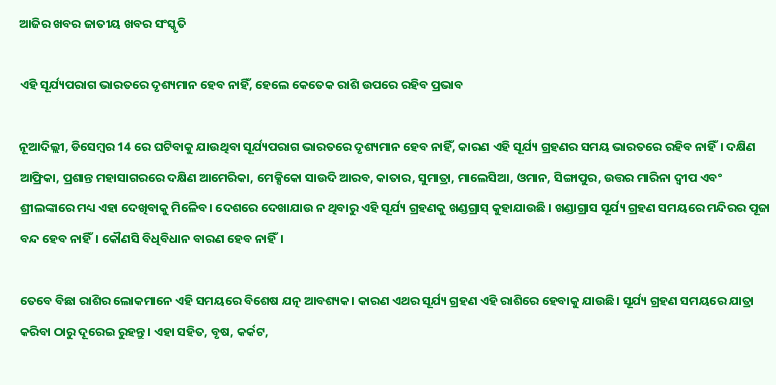ଆଜିର ଖବର ଜାତୀୟ ଖବର ସଂସ୍କୃତି

ଏହି ସୂର୍ଯ୍ୟପରାଗ ଭାରତରେ ଦୃଶ୍ୟମାନ ହେବ ନାହିଁ, ହେଲେ କେତେକ ରାଶି ଉପରେ ରହିବ ପ୍ରଭାବ

ନୂଆଦିଲ୍ଲୀ, ଡିସେମ୍ବର 14 ରେ ଘଟିବାକୁ ଯାଉଥିବା ସୂର୍ଯ୍ୟପରାଗ ଭାରତରେ ଦୃଶ୍ୟମାନ ହେବ ନାହିଁ, କାରଣ ଏହି ସୂର୍ଯ୍ୟ ଗ୍ରହଣର ସମୟ ଭାରତରେ ରହିବ ନାହିଁ। ଦକ୍ଷିଣ ଆଫ୍ରିକା, ପ୍ରଶାନ୍ତ ମହାସାଗରରେ ଦକ୍ଷିଣ ଆମେରିକା, ମେକ୍ସିକୋ ସାଉଦି ଆରବ, କାତାର, ସୁମାତ୍ରା, ମାଲେସିଆ, ଓମାନ, ସିଙ୍ଗାପୁର, ଉତ୍ତର ମାରିନା ଦ୍ୱୀପ ଏବଂ ଶ୍ରୀଲଙ୍କାରେ ମଧ୍ୟ ଏହା ଦେଖିବାକୁ ମିଳେିବ। ଦେଶରେ ଦେଖାଯାଉ ନ ଥିବାରୁ ଏହି ସୂର୍ଯ୍ୟ ଗ୍ରହଣକୁ ଖଣ୍ଡଗ୍ରାସ୍ କୁହାଯାଉଛି । ଖଣ୍ଡାଗ୍ରାସ ସୂର୍ଯ୍ୟ ଗ୍ରହଣ ସମୟରେ ମନ୍ଦିରର ପୂଜା ବନ୍ଦ ହେବ ନାହିଁ। କୌଣସି ବିଧିବିଧାନ ବାରଣ ହେବ ନାହିଁ।

ତେବେ ବିଛା ରାଶିର ଲୋକମାନେ ଏହି ସମୟରେ ବିଶେଷ ଯତ୍ନ ଆବଶ୍ୟକ। କାରଣ ଏଥର ସୂର୍ଯ୍ୟ ଗ୍ରହଣ ଏହି ରାଶିରେ ହେବାକୁ ଯାଉଛି। ସୂର୍ଯ୍ୟ ଗ୍ରହଣ ସମୟରେ ଯାତ୍ରା କରିବା ଠାରୁ ଦୂରେଇ ରୁହନ୍ତୁ। ଏହା ସହିତ, ବୃଷ, କର୍କଟ,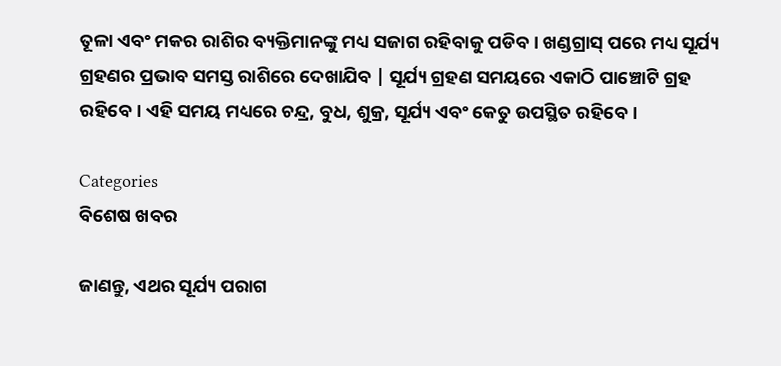ତୂଳା ଏବଂ ମକର ରାଶିର ବ୍ୟକ୍ତିମାନଙ୍କୁ ମଧ୍ୟ ସଜାଗ ରହିବାକୁ ପଡିବ। ଖଣ୍ଡଗ୍ରାସ୍ ପରେ ମଧ୍ୟ ସୂର୍ଯ୍ୟ ଗ୍ରହଣର ପ୍ରଭାବ ସମସ୍ତ ରାଶିରେ ଦେଖାଯିବ | ସୂର୍ଯ୍ୟ ଗ୍ରହଣ ସମୟରେ ଏକାଠି ପାଞ୍ଚୋଟି ଗ୍ରହ ରହିବେ। ଏହି ସମୟ ମଧ୍ୟରେ ଚନ୍ଦ୍ର, ବୁଧ, ଶୁକ୍ର, ସୂର୍ଯ୍ୟ ଏବଂ କେତୁ ଉପସ୍ଥିତ ରହିବେ।

Categories
ବିଶେଷ ଖବର

ଜାଣନ୍ତୁ, ଏଥର ସୂର୍ଯ୍ୟ ପରାଗ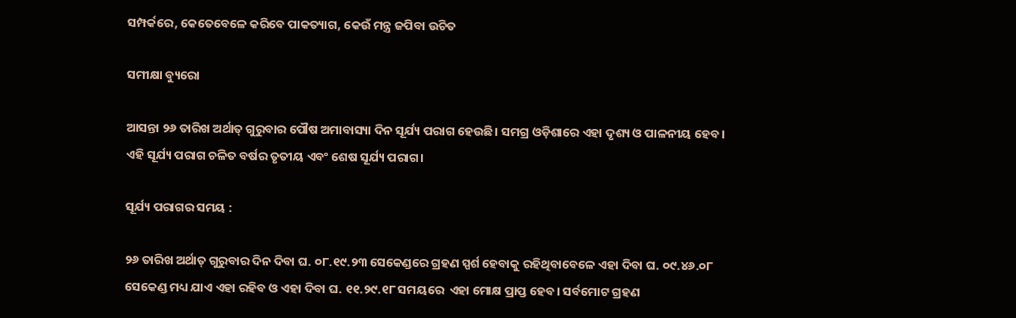ସମ୍ପର୍କରେ, କେତେବେଳେ କରିବେ ପାକତ୍ୟାଗ, କେଉଁ ମନ୍ତ୍ର ଜପିବା ଉଚିତ

ସମୀକ୍ଷା ବ୍ୟୁରୋ

ଆସନ୍ତା ୨୬ ତାରିଖ ଅର୍ଥାତ୍‌ ଗୁରୁବାର ପୌଷ ଅମାବାସ୍ୟା ଦିନ ସୂର୍ଯ୍ୟ ପରାଗ ହେଉଛି। ସମଗ୍ର ଓଡ଼ିଶାରେ ଏହା ଦୃଶ୍ୟ ଓ ପାଳନୀୟ ହେବ। ଏହି ସୂର୍ଯ୍ୟ ପରାଗ ଚଳିତ ବର୍ଷର ତୃତୀୟ ଏବଂ ଶେଷ ସୂର୍ଯ୍ୟ ପରାଗ।

ସୂର୍ଯ୍ୟ ପରାଗର ସମୟ :

୨୬ ତାରିଖ ଅର୍ଥାତ୍‌ ଗୁରୁବାର ଦିନ ଦିବା ଘ. ୦୮.୧୯.୨୩ ସେକେଣ୍ଡରେ ଗ୍ରହଣ ସ୍ପର୍ଶ ହେବାକୁ ରହିଥିବାବେଳେ ଏହା ଦିବା ଘ. ୦୯.୪୬.୦୮ ସେକେଣ୍ଡ ମଧ୍ୟ ଯାଏ ଏହା ରହିବ ଓ ଏହା ଦିବା ଘ. ୧୧.୨୯.୧୮ ସମୟରେ  ଏହା ମୋକ୍ଷ ପ୍ରାପ୍ତ ହେବ। ସର୍ବମୋଟ ଗ୍ରହଣ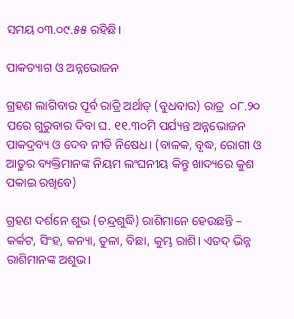ସମୟ ୦୩.୦୯.୫୫ ରହିଛି।

ପାକତ୍ୟାଗ ଓ ଅନ୍ନଭୋଜନ

ଗ୍ରହଣ ଲାଗିବାର ପୂର୍ବ ରାତ୍ରି ଅର୍ଥାତ୍‌ (ବୁଧବାର) ରାତ୍ର  ୦୮.୨୦ ପରେ ଗୁରୁବାର ଦିବା ଘ. ୧୧.୩୦ମି ପର୍ଯ୍ୟନ୍ତ ଅନ୍ନଭୋଜନ ପାକଦ୍ରବ୍ୟ ଓ ଦେବ ନୀତି ନିଷେଧ। (ବାଳକ, ବୃଦ୍ଧ, ରୋଗୀ ଓ ଆତୁର ବ୍ୟକ୍ତିମାନଙ୍କ ନିୟମ ଲଂଘନୀୟ କିନ୍ତୁ ଖାଦ୍ୟରେ କୁଶ ପକାଇ ରଖିବେ)

ଗ୍ରହଣ ଦର୍ଶନେ ଶୁଭ (ଚନ୍ଦ୍ରଶୁଦ୍ଧି) ରାଶିମାନେ ହେଉଛନ୍ତି – କର୍କଟ, ସିଂହ, କନ୍ୟା, ତୁଳା, ବିଛା, କୁମ୍ଭ ରାଶି। ଏତଦ୍‌ ଭିନ୍ନ ରାଶିମାନଙ୍କ ଅଶୁଭ।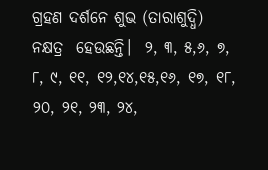ଗ୍ରହଣ ଦର୍ଶନେ ଶୁଭ (ତାରାଶୁଦ୍ଧି) ନକ୍ଷତ୍ର  ହେଉଛନ୍ତି।  ୨, ୩, ୫,୬, ୭, ୮, ୯, ୧୧, ୧୨,୧୪,୧୫,୧୬, ୧୭, ୧୮, ୨୦, ୨୧, ୨୩, ୨୪,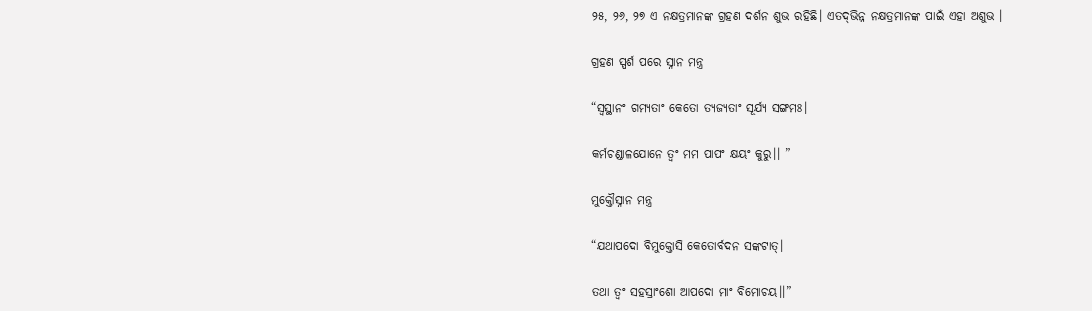୨୫, ୨୬, ୨୭ ଏ ନକ୍ଷତ୍ରମାନଙ୍କ ଗ୍ରହଣ ଦର୍ଶନ ଶୁଭ ରହିଛି। ଏତଦ୍‌ଭିନ୍ନ ନକ୍ଷତ୍ରମାନଙ୍କ ପାଇଁ ଏହା ଅଶୁଭ ।

ଗ୍ରହଣ ସ୍ପର୍ଶ ପରେ ସ୍ନାନ ମନ୍ତ୍ର

“ସ୍ବସ୍ଥାନଂ ଗମ୍ୟତାଂ କେତୋ ତ୍ୟଜ୍ୟତାଂ ସୂର୍ଯ୍ୟ ସଙ୍ଗମଃ।

କର୍ମଚଣ୍ଡାଳଯୋନେ ତ୍ବଂ ମମ ପାପଂ କ୍ଷୟଂ କୁରୁ।। ”

ମୁକ୍ତୌସ୍ନାନ ମନ୍ତ୍ର

“ଯଥାପଦୋ ବିମୁକ୍ତୋସି କେତୋର୍ବଦନ ସଙ୍କଟାତ୍‌।

ତଥା ତ୍ବଂ ସହସ୍ରାଂଶୋ ଆପଦୋ ମାଂ ବିମୋଚୟ।।”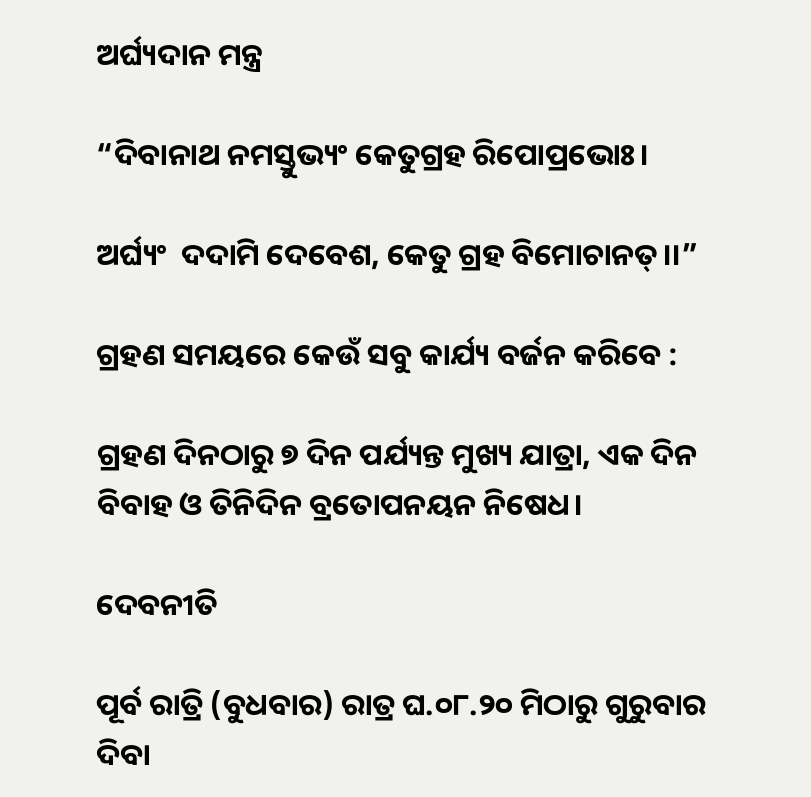ଅର୍ଘ୍ୟଦାନ ମନ୍ତ୍ର

“ଦିବାନାଥ ନମସ୍ତୁଭ୍ୟଂ କେତୁଗ୍ରହ ରିପୋପ୍ରଭୋଃ।

ଅର୍ଘ୍ୟଂ  ଦଦାମି ଦେବେଶ, କେତୁ ଗ୍ରହ ବିମୋଚାନତ୍‌।।”

ଗ୍ରହଣ ସମୟରେ କେଉଁ ସବୁ କାର୍ଯ୍ୟ ବର୍ଜନ କରିବେ :

ଗ୍ରହଣ ଦିନଠାରୁ ୭ ଦିନ ପର୍ଯ୍ୟନ୍ତ ମୁଖ୍ୟ ଯାତ୍ରା, ଏକ ଦିନ ବିବାହ ଓ ତିନିଦିନ ବ୍ରତୋପନୟନ ନିଷେଧ।

ଦେବନୀତି

ପୂର୍ବ ରାତ୍ରି (ବୁଧବାର) ରାତ୍ର ଘ.୦୮.୨୦ ମିଠାରୁ ଗୁରୁବାର ଦିବା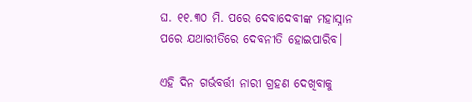ଘ. ୧୧.୩୦ ମି. ପରେ ଦେବାଦେବୀଙ୍କ ମହାସ୍ନାନ ପରେ ଯଥାରୀତିରେ ଦେବନୀତି ହୋଇପାରିବ।

ଏହି ଦିନ ଗର୍ଭବର୍ତ୍ତୀ ନାରୀ ଗ୍ରହଣ ଦେଖିବାକୁ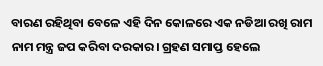ବାରଣ ରହିଥିବା ବେଳେ ଏହି ଦିନ କୋଳରେ ଏକ ନଡିଆ ରଖି ରାମ ନାମ ମନ୍ତ୍ର ଜପ କରିବା ଦରକାର। ଗ୍ରହଣ ସମାପ୍ତ ହେଲେ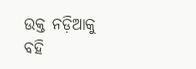ଉକ୍ତ ନଡ଼ିଆକୁ ବହି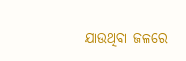ଯାଉଥିବା ଜଳରେ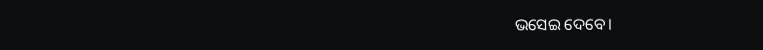ଭସେଇ ଦେବେ।